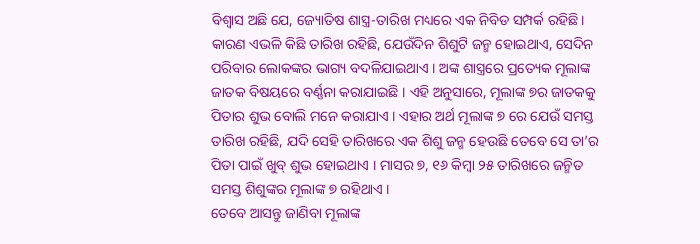ବିଶ୍ୱାସ ଅଛି ଯେ, ଜ୍ୟୋତିଷ ଶାସ୍ତ୍ର-ତାରିଖ ମଧ୍ୟରେ ଏକ ନିବିଡ ସମ୍ପର୍କ ରହିଛି । କାରଣ ଏଭଳି କିଛି ତାରିଖ ରହିଛି, ଯେଉଁଦିନ ଶିଶୁଟି ଜନ୍ମ ହୋଇଥାଏ, ସେଦିନ ପରିବାର ଲୋକଙ୍କର ଭାଗ୍ୟ ବଦଳିଯାଇଥାଏ । ଅଙ୍କ ଶାସ୍ତ୍ରରେ ପ୍ରତ୍ୟେକ ମୂଲାଙ୍କ ଜାତକ ବିଷୟରେ ବର୍ଣ୍ଣନା କରାଯାଇଛି । ଏହି ଅନୁସାରେ, ମୂଲାଙ୍କ ୭ର ଜାତକକୁ ପିତାର ଶୁଭ ବୋଲି ମନେ କରାଯାଏ । ଏହାର ଅର୍ଥ ମୂଲାଙ୍କ ୭ ରେ ଯେଉଁ ସମସ୍ତ ତାରିଖ ରହିଛି, ଯଦି ସେହି ତାରିଖରେ ଏକ ଶିଶୁ ଜନ୍ମ ହେଉଛି ତେବେ ସେ ତା’ର ପିତା ପାଇଁ ଖୁବ୍ ଶୁଭ ହୋଇଥାଏ । ମାସର ୭, ୧୬ କିମ୍ବା ୨୫ ତାରିଖରେ ଜନ୍ମିତ ସମସ୍ତ ଶିଶୁଙ୍କର ମୂଲାଙ୍କ ୭ ରହିଥାଏ ।
ତେବେ ଆସନ୍ତୁ ଜାଣିବା ମୂଲାଙ୍କ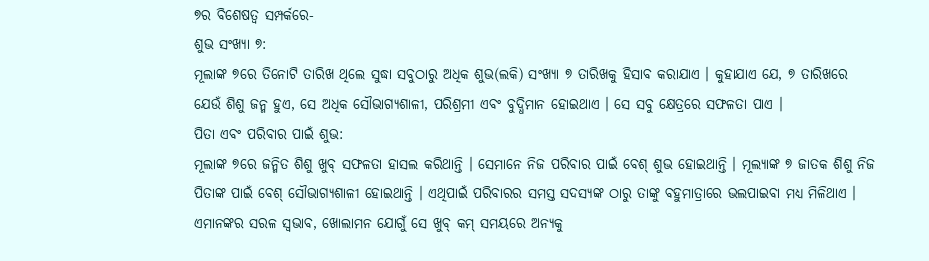୭ର ବିଶେଷତ୍ୱ ସମ୍ପର୍କରେ-
ଶୁଭ ସଂଖ୍ୟା ୭:
ମୂଲାଙ୍କ ୭ରେ ତିନୋଟି ତାରିଖ ଥିଲେ ସୁଦ୍ଧା ସବୁଠାରୁ ଅଧିକ ଶୁଭ(ଲକି) ସଂଖ୍ୟା ୭ ତାରିଖକୁ ହିସାବ କରାଯାଏ । କୁହାଯାଏ ଯେ, ୭ ତାରିଖରେ ଯେଉଁ ଶିଶୁ ଜନ୍ମ ହୁଏ, ସେ ଅଧିକ ସୌଭାଗ୍ୟଶାଳୀ, ପରିଶ୍ରମୀ ଏବଂ ବୁଦ୍ଧିମାନ ହୋଇଥାଏ । ସେ ସବୁ କ୍ଷେତ୍ରରେ ସଫଳତା ପାଏ ।
ପିତା ଏବଂ ପରିବାର ପାଇଁ ଶୁଭ:
ମୂଲାଙ୍କ ୭ରେ ଜନ୍ମିତ ଶିଶୁ ଖୁବ୍ ସଫଳତା ହାସଲ କରିଥାନ୍ତି । ସେମାନେ ନିଜ ପରିବାର ପାଇଁ ବେଶ୍ ଶୁଭ ହୋଇଥାନ୍ତି । ମୂଲ୍ୟାଙ୍କ ୭ ଜାତକ ଶିଶୁ ନିଜ ପିତାଙ୍କ ପାଇଁ ବେଶ୍ ସୌଭାଗ୍ୟଶାଳୀ ହୋଇଥାନ୍ତି । ଏଥିପାଇଁ ପରିବାରର ସମସ୍ତ ସଦସ୍ୟଙ୍କ ଠାରୁ ତାଙ୍କୁ ବହୁମାତ୍ରାରେ ଭଲପାଇବା ମଧ୍ୟ ମିଳିଥାଏ । ଏମାନଙ୍କର ସରଳ ସ୍ୱଭାବ, ଖୋଲାମନ ଯୋଗୁଁ ସେ ଖୁବ୍ କମ୍ ସମୟରେ ଅନ୍ୟକୁ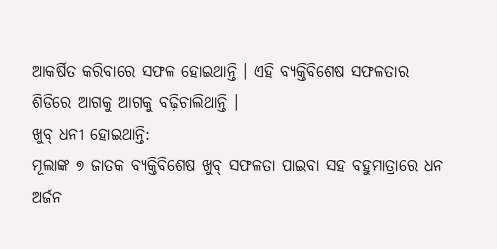ଆକର୍ଷିତ କରିବାରେ ସଫଳ ହୋଇଥାନ୍ତି । ଏହି ବ୍ୟକ୍ତିବିଶେଷ ସଫଳତାର ଶିଡିରେ ଆଗକୁ ଆଗକୁ ବଢ଼ିଚାଲିଥାନ୍ତି ।
ଖୁବ୍ ଧନୀ ହୋଇଥାନ୍ତି:
ମୂଲାଙ୍କ ୭ ଜାତକ ବ୍ୟକ୍ତିବିଶେଷ ଖୁବ୍ ସଫଳତା ପାଇବା ସହ ବହୁମାତ୍ରାରେ ଧନ ଅର୍ଜନ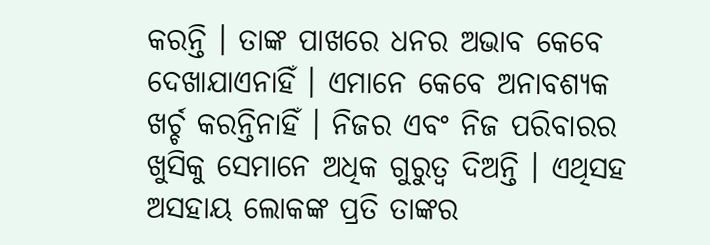କରନ୍ତି । ତାଙ୍କ ପାଖରେ ଧନର ଅଭାବ କେବେ ଦେଖାଯାଏନାହିଁ । ଏମାନେ କେବେ ଅନାବଶ୍ୟକ ଖର୍ଚ୍ଚ କରନ୍ତିନାହିଁ । ନିଜର ଏବଂ ନିଜ ପରିବାରର ଖୁସିକୁ ସେମାନେ ଅଧିକ ଗୁରୁତ୍ୱ ଦିଅନ୍ତି । ଏଥିସହ ଅସହାୟ ଲୋକଙ୍କ ପ୍ରତି ତାଙ୍କର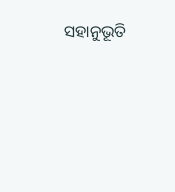ସହାନୁଭୂତି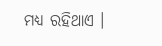ମଧ୍ୟ ରହିଥାଏ ।